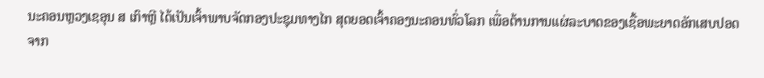ນະຄອນຫຼວງເຊອຸນ ສ ເກົາຫຼີ ໄດ້ເປັນເຈົ້າພາບຈັດກອງປະຊຸມທາງໄກ ສຸດຍອດເຈົ້າຄອງນະຄອນທົ່ວໂລກ ເພື່ອຕ້ານການແຜ່ລະບາດຂອງເຊື້ອພະຍາດອັກເສບປອດຈາກ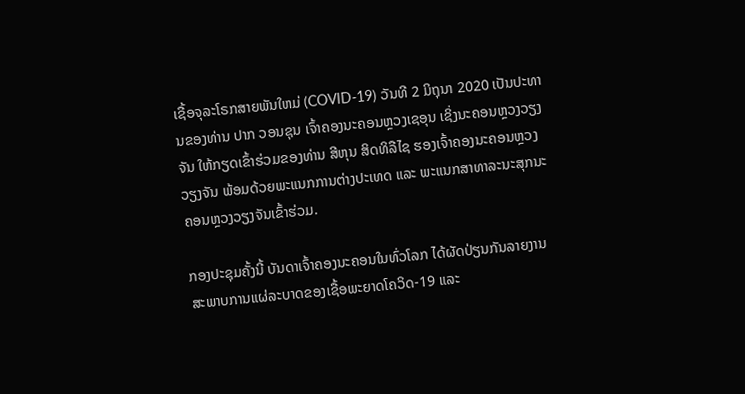ເຊື້ອຈຸລະໂຣກສາຍພັນໃຫມ່ (COVID-19) ວັນທີ 2 ມິຖຸນາ 2020 ເປັນປະທານຂອງທ່ານ ປາກ ວອນຊຸນ ເຈົ້າຄອງນະຄອນຫຼວງເຊອຸນ ເຊິ່ງນະຄອນຫຼວງວຽງຈັນ ໃຫ້ກຽດເຂົ້າຮ່ວມຂອງທ່ານ ສີຫຸນ ສິດທິລືໄຊ ຮອງເຈົ້າຄອງນະຄອນຫຼວງວຽງຈັນ ພ້ອມດ້ວຍພະແນກການຕ່າງປະເທດ ແລະ ພະແນກສາທາລະນະສຸກນະຄອນຫຼວງວຽງຈັນເຂົ້າຮ່ວມ.

ກອງປະຊຸມຄັ້ງນີ້ ບັນດາເຈົ້າຄອງນະຄອນໃນທົ່ວໂລກ ໄດ້ຜັດປ່ຽນກັນລາຍງານສະພາບການແຜ່ລະບາດຂອງເຊື້ອພະຍາດໂຄວິດ-19 ແລະ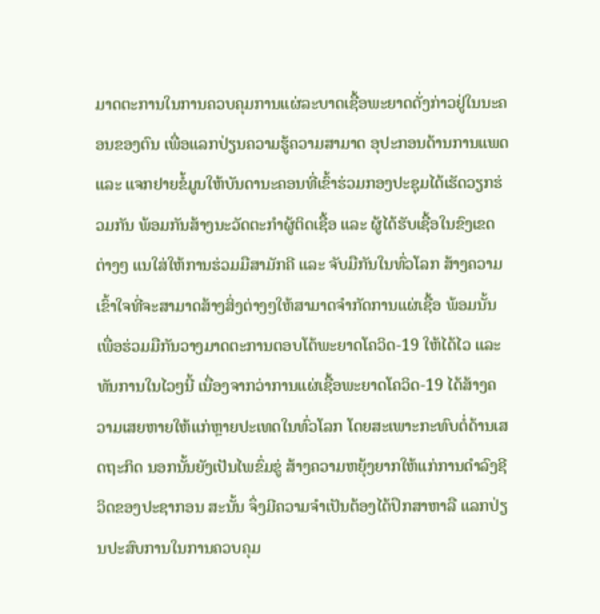ມາດຕະການໃນການຄວບຄຸມການແຜ່ລະບາດເຊື້ອພະຍາດດັ່ງກ່າວຢູ່ໃນນະຄອນຂອງຕົນ ເພື່ອແລກປ່ຽນຄວາມຮູ້ຄວາມສາມາດ ອຸປະກອນດ້ານການແພດ ແລະ ແຈກຢາຍຂໍ້ມູນໃຫ້ບັນດານະຄອນທີ່ເຂົ້າຮ່ວມກອງປະຊຸມໄດ້ເຮັດວຽກຮ່ວມກັນ ພ້ອມກັນສ້າງນະວັດຕະກຳຜູ້ຕິດເຊື້ອ ແລະ ຜູ້ໄດ້ຮັບເຊື້ອໃນຂົງເຂດຕ່າງໆ ແນໃສ່ໃຫ້ການຮ່ວມມືສາມັກຄີ ແລະ ຈັບມືກັນໃນທົ່ວໂລກ ສ້າງຄວາມເຂົ້າໃຈທີ່ຈະສາມາດສ້າງສິ່ງຕ່າງໆໃຫ້ສາມາດຈຳກັດການແຜ່ເຊື້ອ ພ້ອມນັ້ນ ເພື່ອຮ່ວມມືກັນວາງມາດຕະການຕອບໂຕ້ພະຍາດໂຄວິດ-19 ໃຫ້ໄດ້ໄວ ແລະ ທັນການໃນໄວໆນີ້ ເນື່ອງຈາກວ່າການແຜ່ເຊື້ອພະຍາດໂຄວິດ-19 ໄດ້ສ້າງຄວາມເສຍຫາຍໃຫ້ແກ່ຫຼາຍປະເທດໃນທົ່ວໂລກ ໂດຍສະເພາະກະທົບຕໍ່ດ້ານເສດຖະກິດ ນອກນັ້ນຍັງເປັນໄພຂົ່ມຂູ່ ສ້າງຄວາມຫຍຸ້ງຍາກໃຫ້ແກ່ການດຳລົງຊີວິດຂອງປະຊາກອນ ສະນັ້ນ ຈຶ່ງມີຄວາມຈຳເປັນຕ້ອງໄດ້ປຶກສາຫາລື ແລກປ່ຽນປະສົບການໃນການຄວບຄຸມ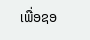ເພື່ອຊອ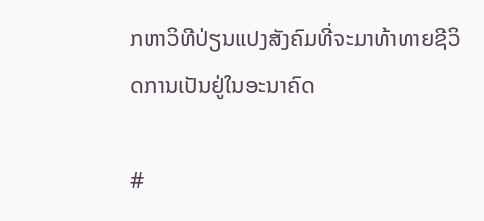ກຫາວິທີປ່ຽນແປງສັງຄົມທີ່ຈະມາທ້າທາຍຊີວິດການເປັນຢູ່ໃນອະນາຄົດ

#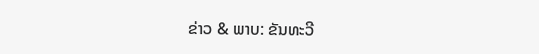ຂ່າວ & ພາບ: ຂັນທະວີ